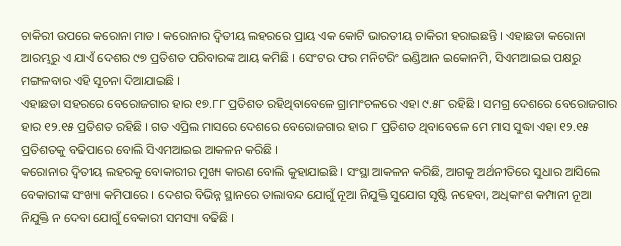ଚାକିରୀ ଉପରେ କରୋନା ମାଡ । କରୋନାର ଦ୍ୱିତୀୟ ଲହରରେ ପ୍ରାୟ ଏକ କୋଟି ଭାରତୀୟ ଚାକିରୀ ହରାଇଛନ୍ତି । ଏହାଛଡା କରୋନା ଆରମ୍ଭରୁ ଏ ଯାଏଁ ଦେଶର ୯୭ ପ୍ରତିଶତ ପରିବାରଙ୍କ ଆୟ କମିଛି । ସେଂଟର ଫର ମନିଟରିଂ ଇଣ୍ଡିଆନ ଇକୋନମି, ସିଏମଆଇଇ ପକ୍ଷରୁ ମଙ୍ଗଳବାର ଏହି ସୂଚନା ଦିଆଯାଇଛି ।
ଏହାଛଡା ସହରରେ ବେରୋଜଗାର ହାର ୧୭.୮୮ ପ୍ରତିଶତ ରହିଥିବାବେଳେ ଗ୍ରାମାଂଚଳରେ ଏହା ୯.୫୮ ରହିଛି । ସମଗ୍ର ଦେଶରେ ବେରୋଜଗାର ହାର ୧୨.୧୫ ପ୍ରତିଶତ ରହିଛି । ଗତ ଏପ୍ରିଲ ମାସରେ ଦେଶରେ ବେରୋଜଗାର ହାର ୮ ପ୍ରତିଶତ ଥିବାବେଳେ ମେ ମାସ ସୁଦ୍ଧା ଏହା ୧୨.୧୫ ପ୍ରତିଶତକୁ ବଢିପାରେ ବୋଲି ସିଏମଆଇଇ ଆକଳନ କରିଛି ।
କରୋନାର ଦ୍ୱିତୀୟ ଲହରକୁ ବୋକାରୀର ମୁଖ୍ୟ କାରଣ ବୋଲି କୁହାଯାଇଛି । ସଂସ୍ଥା ଆକଳନ କରିଛି, ଆଗକୁ ଅର୍ଥନୀତିରେ ସୁଧାର ଆସିଲେ ବେକାରୀଙ୍କ ସଂଖ୍ୟା କମିପାରେ । ଦେଶର ବିଭିନ୍ନ ସ୍ଥାନରେ ତାଲାବନ୍ଦ ଯୋଗୁଁ ନୂଆ ନିଯୁକ୍ତି ସୁଯୋଗ ସୃଷ୍ଟି ନହେବା, ଅଧିକାଂଶ କମ୍ପାନୀ ନୂଆ ନିଯୁକ୍ତି ନ ଦେବା ଯୋଗୁଁ ବେକାରୀ ସମସ୍ୟା ବଢିଛି ।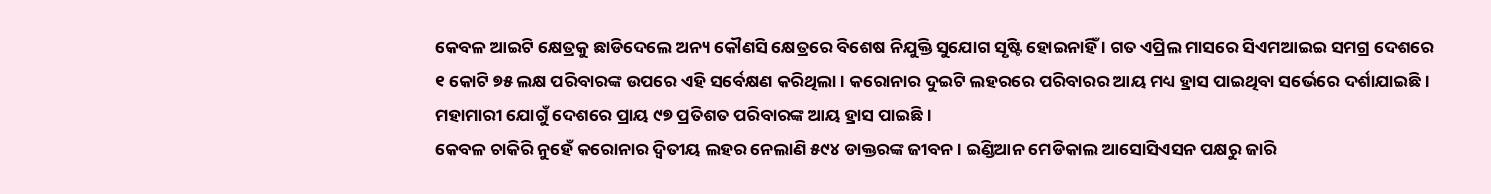କେବଳ ଆଇଟି କ୍ଷେତ୍ରକୁ ଛାଡିଦେଲେ ଅନ୍ୟ କୌଣସି କ୍ଷେତ୍ରରେ ବିଶେଷ ନିଯୁକ୍ତି ସୁଯୋଗ ସୃଷ୍ଟି ହୋଇନାହିଁ । ଗତ ଏପ୍ରିଲ ମାସରେ ସିଏମଆଇଇ ସମଗ୍ର ଦେଶରେ ୧ କୋଟି ୭୫ ଲକ୍ଷ ପରିବାରଙ୍କ ଉପରେ ଏହି ସର୍ବେକ୍ଷଣ କରିଥିଲା । କରୋନାର ଦୁଇଟି ଲହରରେ ପରିବାରର ଆୟ ମଧ୍ୟ ହ୍ରାସ ପାଇଥିବା ସର୍ଭେରେ ଦର୍ଶାଯାଇଛି । ମହାମାରୀ ଯୋଗୁଁ ଦେଶରେ ପ୍ରାୟ ୯୭ ପ୍ରତିଶତ ପରିବାରଙ୍କ ଆୟ ହ୍ରାସ ପାଇଛି ।
କେବଳ ଚାକିରି ନୁହେଁ କରୋନାର ଦ୍ୱିତୀୟ ଲହର ନେଲାଣି ୫୯୪ ଡାକ୍ତରଙ୍କ ଜୀବନ । ଇଣ୍ଡିଆନ ମେଡିକାଲ ଆସୋସିଏସନ ପକ୍ଷରୁ ଜାରି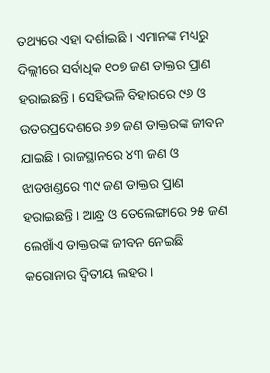ତଥ୍ୟରେ ଏହା ଦର୍ଶାଇଛି । ଏମାନଙ୍କ ମଧ୍ୟରୁ ଦିଲ୍ଲୀରେ ସର୍ବାଧିକ ୧୦୭ ଜଣ ଡାକ୍ତର ପ୍ରାଣ ହରାଇଛନ୍ତି । ସେହିଭଳି ବିହାରରେ ୯୬ ଓ ଉତରପ୍ରଦେଶରେ ୬୭ ଜଣ ଡାକ୍ତରଙ୍କ ଜୀବନ ଯାଇଛି । ରାଜସ୍ଥାନରେ ୪୩ ଜଣ ଓ ଝାଡଖଣ୍ଡରେ ୩୯ ଜଣ ଡାକ୍ତର ପ୍ରାଣ ହରାଇଛନ୍ତି । ଆନ୍ଧ୍ର ଓ ତେଲେଙ୍ଗାରେ ୨୫ ଜଣ ଲେଖାଁଏ ଡାକ୍ତରଙ୍କ ଜୀବନ ନେଇଛି କରୋନାର ଦ୍ୱିତୀୟ ଲହର ।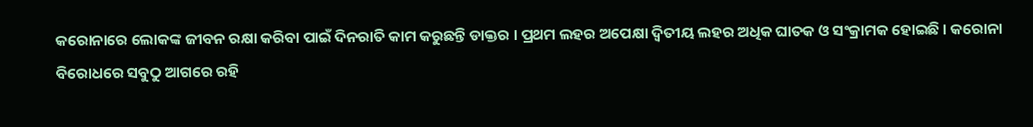କରୋନାରେ ଲୋକଙ୍କ ଜୀବନ ରକ୍ଷା କରିବା ପାଇଁ ଦିନରାତି କାମ କରୁଛନ୍ତି ଡାକ୍ତର । ପ୍ରଥମ ଲହର ଅପେକ୍ଷା ଦ୍ୱିତୀୟ ଲହର ଅଧିକ ଘାତକ ଓ ସଂକ୍ରାମକ ହୋଇଛି । କରୋନା ବିରୋଧରେ ସବୁଠୁ ଆଗରେ ରହି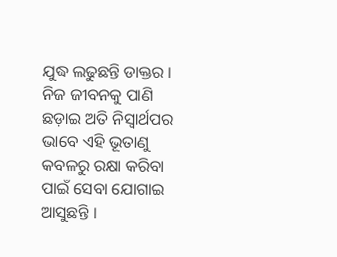ଯୁଦ୍ଧ ଲଢୁଛନ୍ତି ଡାକ୍ତର । ନିଜ ଜୀବନକୁ ପାଣି ଛଡ଼ାଇ ଅତି ନିସ୍ୱାର୍ଥପର ଭାବେ ଏହି ଭୂତାଣୁ କବଳରୁ ରକ୍ଷା କରିବା ପାଇଁ ସେବା ଯୋଗାଇ ଆସୁଛନ୍ତି ।